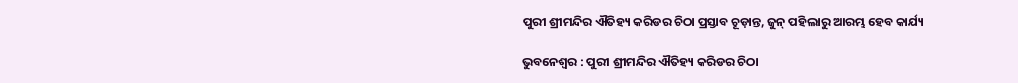ପୁରୀ ଶ୍ରୀମନ୍ଦିର ଐତିହ୍ୟ କରିଡର ଚିଠା ପ୍ରସ୍ତାବ ଚୂଡ଼ାନ୍ତ, ଜୁନ୍ ପହିଲାରୁ ଆରମ୍ଭ ହେବ କାର୍ଯ୍ୟ

ଭୁବନେଶ୍ବର : ପୁରୀ ଶ୍ରୀମନ୍ଦିର ଐତିହ୍ୟ କରିଡର ଚିଠା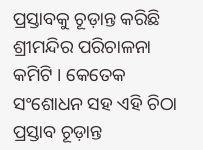ପ୍ରସ୍ତାବକୁ ଚୂଡ଼ାନ୍ତ କରିଛି ଶ୍ରୀମନ୍ଦିର ପରିଚାଳନା କମିଟି । କେତେକ ସଂଶୋଧନ ସହ ଏହି ଚିଠା ପ୍ରସ୍ତାବ ଚୂଡ଼ାନ୍ତ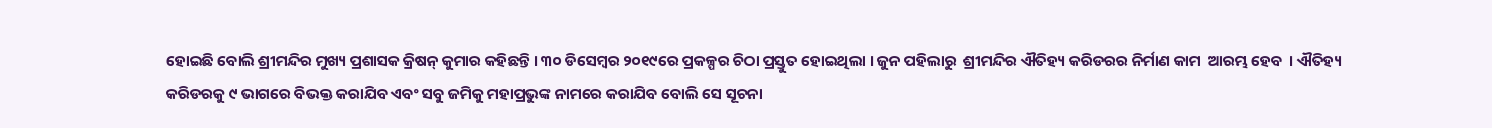ହୋଇଛି ବୋଲି ଶ୍ରୀମନ୍ଦିର ମୁଖ୍ୟ ପ୍ରଶାସକ କ୍ରିଷନ୍ କୁମାର କହିଛନ୍ତି । ୩୦ ଡିସେମ୍ବର ୨୦୧୯ରେ ପ୍ରକଳ୍ପର ଚିଠା ପ୍ରସ୍ତୁତ ହୋଇଥିଲା । ଜୁନ ପହିଲାରୁ  ଶ୍ରୀମନ୍ଦିର ଐତିହ୍ୟ କରିଡରର ନିର୍ମାଣ କାମ  ଆରମ୍ଭ ହେବ  । ଐତିହ୍ୟ କରିଡରକୁ ୯ ଭାଗରେ ବିଭକ୍ତ କରାଯିବ ଏବଂ ସବୁ ଜମିକୁ ମହାପ୍ରଭୁଙ୍କ ନାମରେ କରାଯିବ ବୋଲି ସେ ସୂଚନା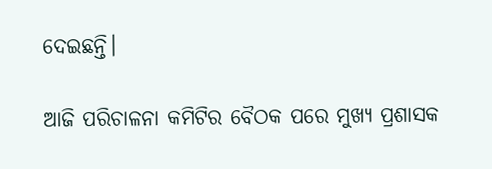ଦେଇଛନ୍ତି।

ଆଜି ପରିଚାଳନା କମିଟିର ବୈଠକ ପରେ ମୁଖ୍ୟ ପ୍ରଶାସକ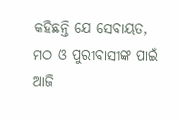କହିଛନ୍ତି ଯେ ସେବାୟତ, ମଠ ଓ ପୁରୀବାସୀଙ୍କ ପାଇଁ ଆଜି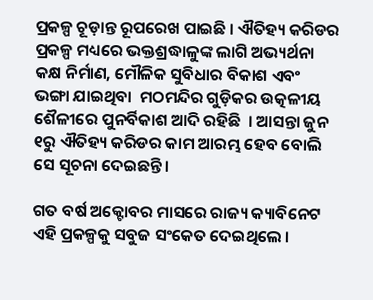ପ୍ରକଳ୍ପ ଚୂଡ଼ାନ୍ତ ରୂପରେଖ ପାଇଛି । ଐତିହ୍ୟ କରିଡର ପ୍ରକଳ୍ପ ମଧ୍ୟରେ ଭକ୍ତଶ୍ରଦ୍ଧାଳୁଙ୍କ ଲାଗି ଅଭ୍ୟର୍ଥନା କକ୍ଷ ନିର୍ମାଣ, ମୌଳିକ ସୁବିଧାର ବିକାଶ ଏବଂ   ଭଙ୍ଗା ଯାଇଥିବା  ମଠମନ୍ଦିର ଗୁଡ଼ିକର ଉତ୍କଳୀୟ ଶୈଳୀରେ ପୁନର୍ବିକାଶ ଆଦି ରହିଛି  । ଆସନ୍ତା ଜୁନ ୧ରୁ ଐତିହ୍ୟ କରିଡର କାମ ଆରମ୍ଭ ହେବ ବୋଲି ସେ ସୂଚନା ଦେଇଛନ୍ତି ।

ଗତ ବର୍ଷ ଅକ୍ଟୋବର ମାସରେ ରାଜ୍ୟ କ୍ୟାବିନେଟ ଏହି ପ୍ରକଳ୍ପକୁ ସବୁଜ ସଂକେତ ଦେଇଥିଲେ ।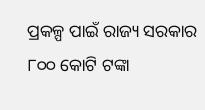ପ୍ରକଳ୍ପ ପାଇଁ ରାଜ୍ୟ ସରକାର ୮୦୦ କୋଟି ଟଙ୍କା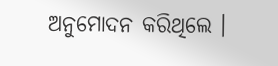ଅନୁମୋଦନ କରିଥିଲେ ।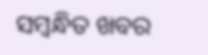ସମ୍ବନ୍ଧିତ ଖବର